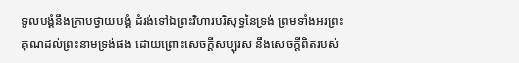ទូលបង្គំនឹងក្រាបថ្វាយបង្គំ ដំរង់ទៅឯព្រះវិហារបរិសុទ្ធនៃទ្រង់ ព្រមទាំងអរព្រះគុណដល់ព្រះនាមទ្រង់ផង ដោយព្រោះសេចក្ដីសប្បុរស នឹងសេចក្ដីពិតរបស់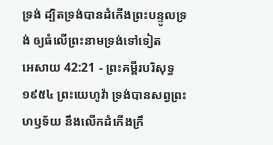ទ្រង់ ដ្បិតទ្រង់បានដំកើងព្រះបន្ទូលទ្រង់ ឲ្យធំលើព្រះនាមទ្រង់ទៅទៀត
អេសាយ 42:21 - ព្រះគម្ពីរបរិសុទ្ធ ១៩៥៤ ព្រះយេហូវ៉ា ទ្រង់បានសព្វព្រះហឫទ័យ នឹងលើកដំកើងក្រឹ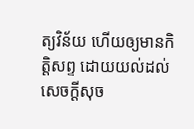ត្យវិន័យ ហើយឲ្យមានកិត្តិសព្ទ ដោយយល់ដល់សេចក្ដីសុច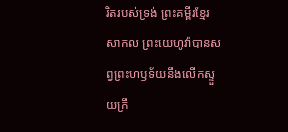រិតរបស់ទ្រង់ ព្រះគម្ពីរខ្មែរសាកល ព្រះយេហូវ៉ាបានសព្វព្រះហឫទ័យនឹងលើកស្ទួយក្រឹ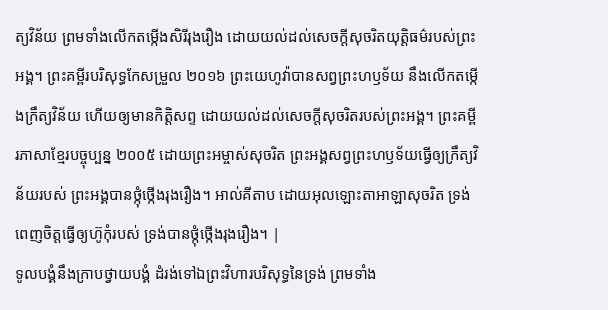ត្យវិន័យ ព្រមទាំងលើកតម្កើងសិរីរុងរឿង ដោយយល់ដល់សេចក្ដីសុចរិតយុត្តិធម៌របស់ព្រះអង្គ។ ព្រះគម្ពីរបរិសុទ្ធកែសម្រួល ២០១៦ ព្រះយេហូវ៉ាបានសព្វព្រះហឫទ័យ នឹងលើកតម្កើងក្រឹត្យវិន័យ ហើយឲ្យមានកិត្តិសព្ទ ដោយយល់ដល់សេចក្ដីសុចរិតរបស់ព្រះអង្គ។ ព្រះគម្ពីរភាសាខ្មែរបច្ចុប្បន្ន ២០០៥ ដោយព្រះអម្ចាស់សុចរិត ព្រះអង្គសព្វព្រះហឫទ័យធ្វើឲ្យក្រឹត្យវិន័យរបស់ ព្រះអង្គបានថ្កុំថ្កើងរុងរឿង។ អាល់គីតាប ដោយអុលឡោះតាអាឡាសុចរិត ទ្រង់ពេញចិត្តធ្វើឲ្យហ៊ូកុំរបស់ ទ្រង់បានថ្កុំថ្កើងរុងរឿង។ |
ទូលបង្គំនឹងក្រាបថ្វាយបង្គំ ដំរង់ទៅឯព្រះវិហារបរិសុទ្ធនៃទ្រង់ ព្រមទាំង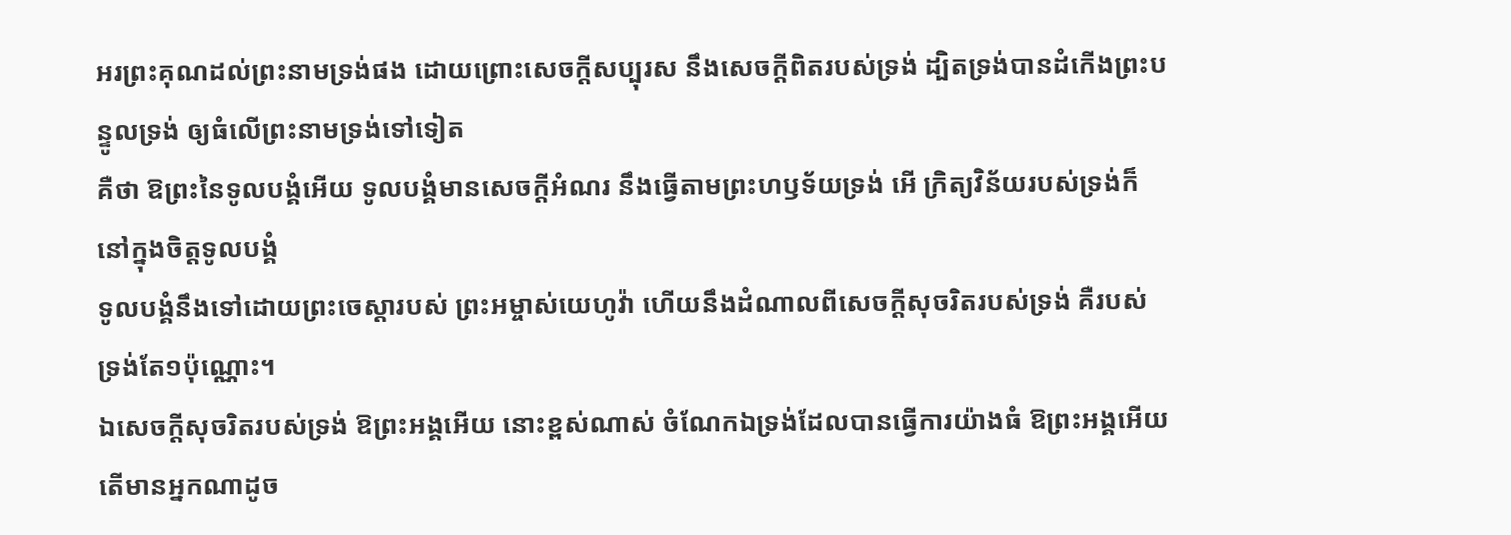អរព្រះគុណដល់ព្រះនាមទ្រង់ផង ដោយព្រោះសេចក្ដីសប្បុរស នឹងសេចក្ដីពិតរបស់ទ្រង់ ដ្បិតទ្រង់បានដំកើងព្រះបន្ទូលទ្រង់ ឲ្យធំលើព្រះនាមទ្រង់ទៅទៀត
គឺថា ឱព្រះនៃទូលបង្គំអើយ ទូលបង្គំមានសេចក្ដីអំណរ នឹងធ្វើតាមព្រះហឫទ័យទ្រង់ អើ ក្រិត្យវិន័យរបស់ទ្រង់ក៏នៅក្នុងចិត្តទូលបង្គំ
ទូលបង្គំនឹងទៅដោយព្រះចេស្តារបស់ ព្រះអម្ចាស់យេហូវ៉ា ហើយនឹងដំណាលពីសេចក្ដីសុចរិតរបស់ទ្រង់ គឺរបស់ទ្រង់តែ១ប៉ុណ្ណោះ។
ឯសេចក្ដីសុចរិតរបស់ទ្រង់ ឱព្រះអង្គអើយ នោះខ្ពស់ណាស់ ចំណែកឯទ្រង់ដែលបានធ្វើការយ៉ាងធំ ឱព្រះអង្គអើយ តើមានអ្នកណាដូច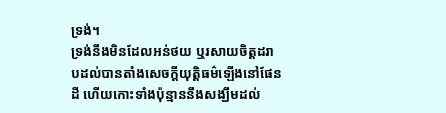ទ្រង់។
ទ្រង់នឹងមិនដែលអន់ថយ ឬរសាយចិត្តដរាបដល់បានតាំងសេចក្ដីយុត្តិធម៌ឡើងនៅផែនដី ហើយកោះទាំងប៉ុន្មាននឹងសង្ឃឹមដល់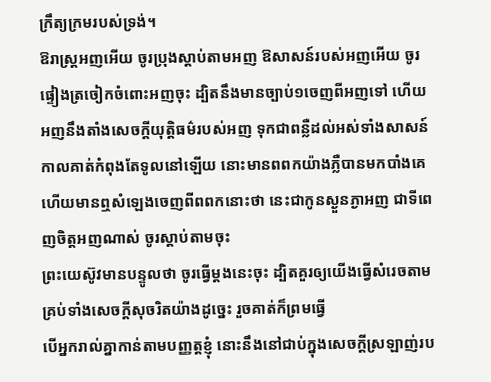ក្រឹត្យក្រមរបស់ទ្រង់។
ឱរាស្ត្រអញអើយ ចូរប្រុងស្តាប់តាមអញ ឱសាសន៍របស់អញអើយ ចូរផ្ទៀងត្រចៀកចំពោះអញចុះ ដ្បិតនឹងមានច្បាប់១ចេញពីអញទៅ ហើយអញនឹងតាំងសេចក្ដីយុត្តិធម៌របស់អញ ទុកជាពន្លឺដល់អស់ទាំងសាសន៍
កាលគាត់កំពុងតែទូលនៅឡើយ នោះមានពពកយ៉ាងភ្លឺបានមកបាំងគេ ហើយមានឮសំឡេងចេញពីពពកនោះថា នេះជាកូនស្ងួនភ្ងាអញ ជាទីពេញចិត្តអញណាស់ ចូរស្តាប់តាមចុះ
ព្រះយេស៊ូវមានបន្ទូលថា ចូរធ្វើម្តងនេះចុះ ដ្បិតគួរឲ្យយើងធ្វើសំរេចតាមគ្រប់ទាំងសេចក្ដីសុចរិតយ៉ាងដូច្នេះ រួចគាត់ក៏ព្រមធ្វើ
បើអ្នករាល់គ្នាកាន់តាមបញ្ញត្តខ្ញុំ នោះនឹងនៅជាប់ក្នុងសេចក្ដីស្រឡាញ់រប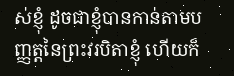ស់ខ្ញុំ ដូចជាខ្ញុំបានកាន់តាមបញ្ញត្តនៃព្រះវរបិតាខ្ញុំ ហើយក៏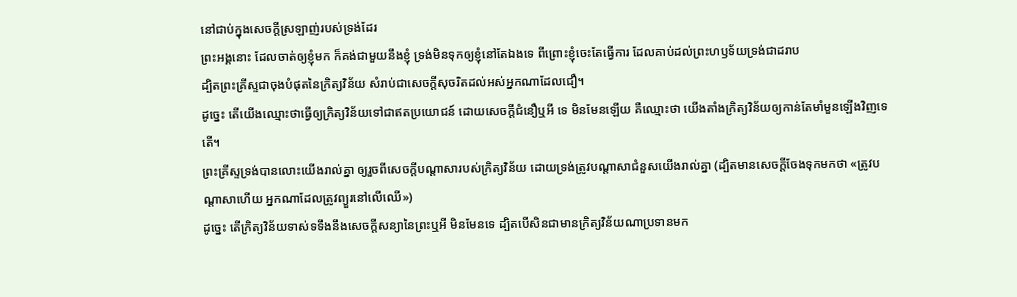នៅជាប់ក្នុងសេចក្ដីស្រឡាញ់របស់ទ្រង់ដែរ
ព្រះអង្គនោះ ដែលចាត់ឲ្យខ្ញុំមក ក៏គង់ជាមួយនឹងខ្ញុំ ទ្រង់មិនទុកឲ្យខ្ញុំនៅតែឯងទេ ពីព្រោះខ្ញុំចេះតែធ្វើការ ដែលគាប់ដល់ព្រះហឫទ័យទ្រង់ជាដរាប
ដ្បិតព្រះគ្រីស្ទជាចុងបំផុតនៃក្រិត្យវិន័យ សំរាប់ជាសេចក្ដីសុចរិតដល់អស់អ្នកណាដែលជឿ។
ដូច្នេះ តើយើងឈ្មោះថាធ្វើឲ្យក្រិត្យវិន័យទៅជាឥតប្រយោជន៍ ដោយសេចក្ដីជំនឿឬអី ទេ មិនមែនឡើយ គឺឈ្មោះថា យើងតាំងក្រិត្យវិន័យឲ្យកាន់តែមាំមួនឡើងវិញទេតើ។
ព្រះគ្រីស្ទទ្រង់បានលោះយើងរាល់គ្នា ឲ្យរួចពីសេចក្ដីបណ្តាសារបស់ក្រិត្យវិន័យ ដោយទ្រង់ត្រូវបណ្តាសាជំនួសយើងរាល់គ្នា (ដ្បិតមានសេចក្ដីចែងទុកមកថា «ត្រូវបណ្តាសាហើយ អ្នកណាដែលត្រូវព្យួរនៅលើឈើ»)
ដូច្នេះ តើក្រិត្យវិន័យទាស់ទទឹងនឹងសេចក្ដីសន្យានៃព្រះឬអី មិនមែនទេ ដ្បិតបើសិនជាមានក្រិត្យវិន័យណាប្រទានមក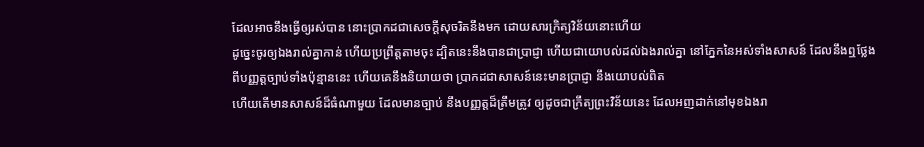ដែលអាចនឹងធ្វើឲ្យរស់បាន នោះប្រាកដជាសេចក្ដីសុចរិតនឹងមក ដោយសារក្រិត្យវិន័យនោះហើយ
ដូច្នេះចូរឲ្យឯងរាល់គ្នាកាន់ ហើយប្រព្រឹត្តតាមចុះ ដ្បិតនេះនឹងបានជាប្រាជ្ញា ហើយជាយោបល់ដល់ឯងរាល់គ្នា នៅភ្នែកនៃអស់ទាំងសាសន៍ ដែលនឹងឮថ្លែងពីបញ្ញត្តច្បាប់ទាំងប៉ុន្មាននេះ ហើយគេនឹងនិយាយថា ប្រាកដជាសាសន៍នេះមានប្រាជ្ញា នឹងយោបល់ពិត
ហើយតើមានសាសន៍ដ៏ធំណាមួយ ដែលមានច្បាប់ នឹងបញ្ញត្តដ៏ត្រឹមត្រូវ ឲ្យដូចជាក្រឹត្យព្រះវិន័យនេះ ដែលអញដាក់នៅមុខឯងរា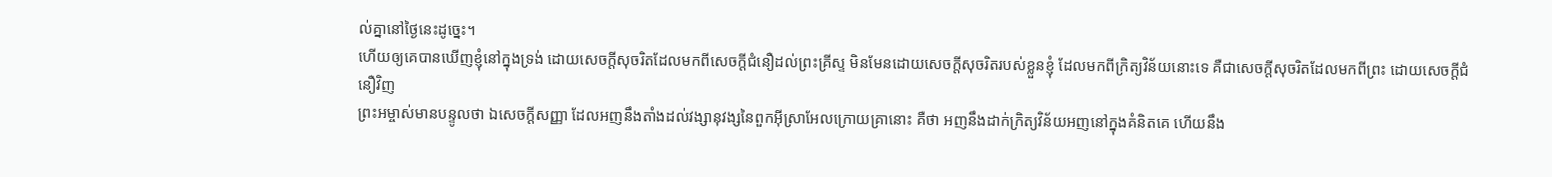ល់គ្នានៅថ្ងៃនេះដូច្នេះ។
ហើយឲ្យគេបានឃើញខ្ញុំនៅក្នុងទ្រង់ ដោយសេចក្ដីសុចរិតដែលមកពីសេចក្ដីជំនឿដល់ព្រះគ្រីស្ទ មិនមែនដោយសេចក្ដីសុចរិតរបស់ខ្លួនខ្ញុំ ដែលមកពីក្រិត្យវិន័យនោះទេ គឺជាសេចក្ដីសុចរិតដែលមកពីព្រះ ដោយសេចក្ដីជំនឿវិញ
ព្រះអម្ចាស់មានបន្ទូលថា ឯសេចក្ដីសញ្ញា ដែលអញនឹងតាំងដល់វង្សានុវង្សនៃពួកអ៊ីស្រាអែលក្រោយគ្រានោះ គឺថា អញនឹងដាក់ក្រិត្យវិន័យអញនៅក្នុងគំនិតគេ ហើយនឹង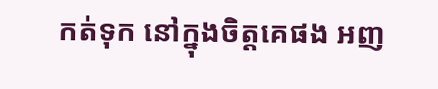កត់ទុក នៅក្នុងចិត្តគេផង អញ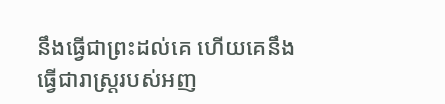នឹងធ្វើជាព្រះដល់គេ ហើយគេនឹងធ្វើជារាស្ត្ររបស់អញ